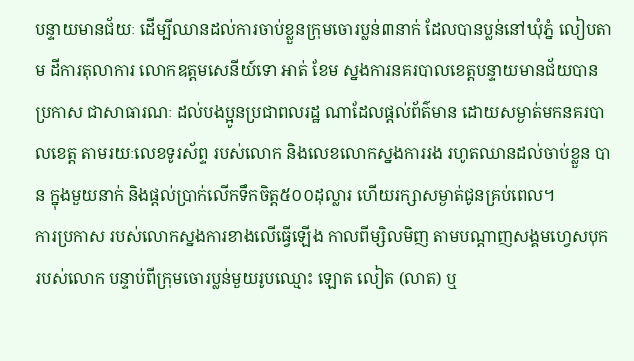បន្ទាយមានជ័យៈ ដើម្បីឈានដល់ការចាប់ខ្លួនក្រុមចោរប្លន់៣នាក់ ដែលបានប្លន់នៅឃុំភ្នំ លៀបតាម ដីការតុលាការ លោកឧត្តមសេនីយ៍ទោ អាត់ ខែម ស្នងការនគរបាលខេត្តបន្ទាយមានជ័យបានប្រកាស ជាសាធារណៈ ដល់បងប្អូនប្រជាពលរដ្ឋ ណាដែលផ្តល់ព័ត៌មាន ដោយសម្ងាត់មកនគរបាលខេត្ត តាមរយៈលេខទូរស័ព្ទ របស់លោក និងលេខលោកស្នងការរង រហូតឈានដល់ចាប់ខ្លួន បាន ក្នុងមួយនាក់ និងផ្តល់ប្រាក់លើកទឹកចិត្ត៥០០ដុល្លារ ហើយរក្សាសម្ងាត់ជូនគ្រប់ពេល។
ការប្រកាស របស់លោកស្នងការខាងលើធ្វើឡើង កាលពីម្សិលមិញ តាមបណ្តាញសង្គមហ្វេសបុក របស់លោក បន្ទាប់ពីក្រុមចោរប្លន់មួយរូបឈ្មោះ ឡោត លៀត (លាត) ឬ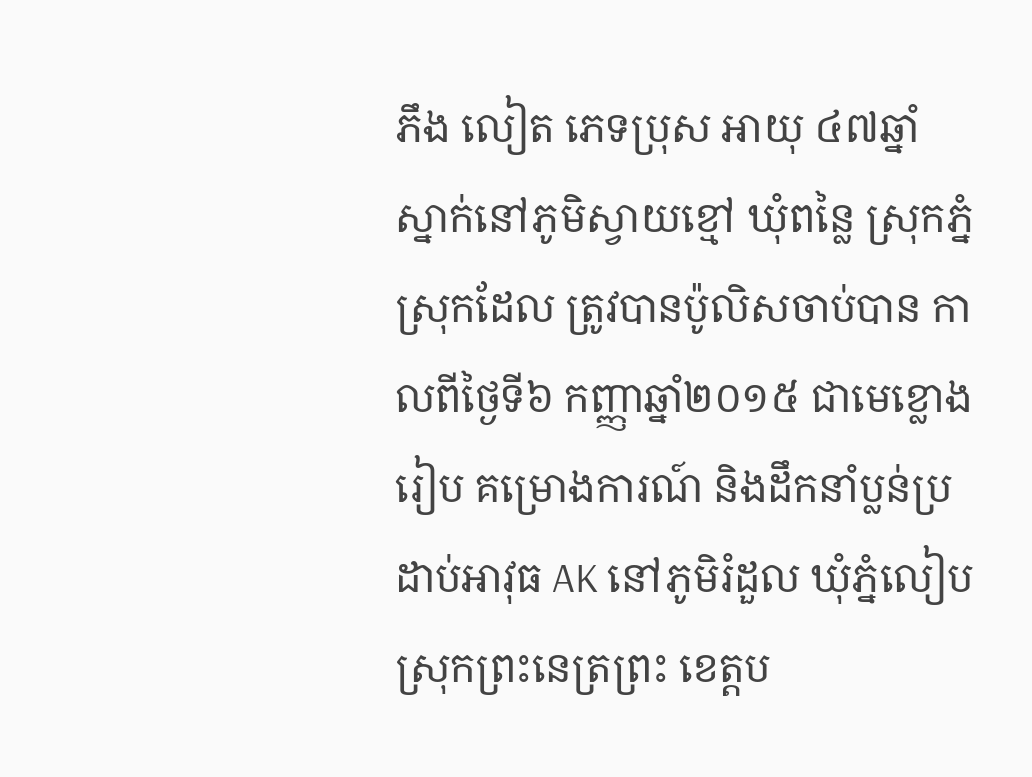ភឹង លៀត ភេទប្រុស អាយុ ៤៧ឆ្នាំ ស្នាក់នៅភូមិស្វាយខ្មៅ ឃុំពន្លៃ ស្រុកភ្នំស្រុកដែល ត្រូវបានប៉ូលិសចាប់បាន កាលពីថ្ងៃទី៦ កញ្ញាឆ្នាំ២០១៥ ជាមេខ្លោងរៀប គម្រោងការណ៍ និងដឹកនាំប្លន់ប្រដាប់អាវុធ AK នៅភូមិរំដួល ឃុំភ្នំលៀប ស្រុកព្រះនេត្រព្រះ ខេត្តប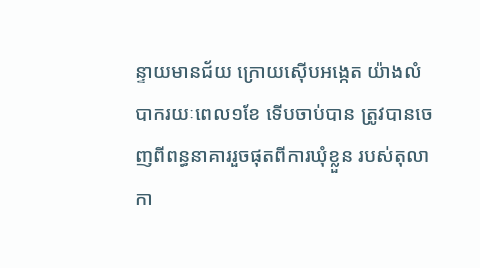ន្ទាយមានជ័យ ក្រោយស៊ើបអង្កេត យ៉ាងលំបាករយៈពេល១ខែ ទើបចាប់បាន ត្រូវបានចេញពីពន្ធនាគាររួចផុតពីការឃុំខ្លួន របស់តុលាកា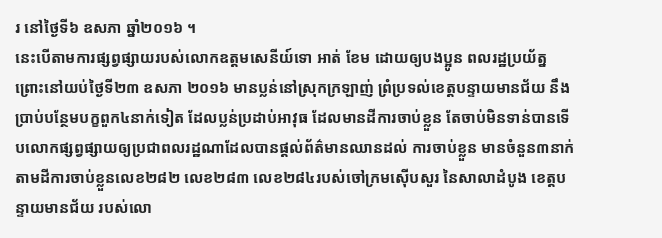រ នៅថ្ងៃទី៦ ឧសភា ឆ្នាំ២០១៦ ។
នេះបើតាមការផ្សព្វផ្សាយរបស់លោកឧត្តមសេនីយ៍ទោ អាត់ ខែម ដោយឲ្យបងប្អូន ពលរដ្ឋប្រយ័ត្ន ព្រោះនៅយប់ថ្ងៃទី២៣ ឧសភា ២០១៦ មានប្លន់នៅស្រុកក្រឡាញ់ ព្រំប្រទល់ខេត្តបន្ទាយមានជ័យ នឹងប្រាប់បន្ថែមបក្ខពួក៤នាក់ទៀត ដែលប្លន់ប្រដាប់អាវុធ ដែលមានដីការចាប់ខ្លួន តែចាប់មិនទាន់បានទើបលោកផ្សព្វផ្សាយឲ្យប្រជាពលរដ្ឋណាដែលបានផ្តល់ព័ត៌មានឈានដល់ ការចាប់ខ្លួន មានចំនួន៣នាក់ តាមដីការចាប់ខ្លួនលេខ២៨២ លេខ២៨៣ លេខ២៨៤របស់ចៅក្រមស៊ើបសួរ នៃសាលាដំបូង ខេត្តបន្ទាយមានជ័យ របស់លោ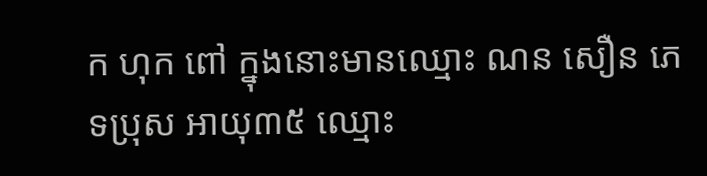ក ហុក ពៅ ក្នុងនោះមានឈ្មោះ ណន សឿន ភេទប្រុស អាយុ៣៥ ឈ្មោះ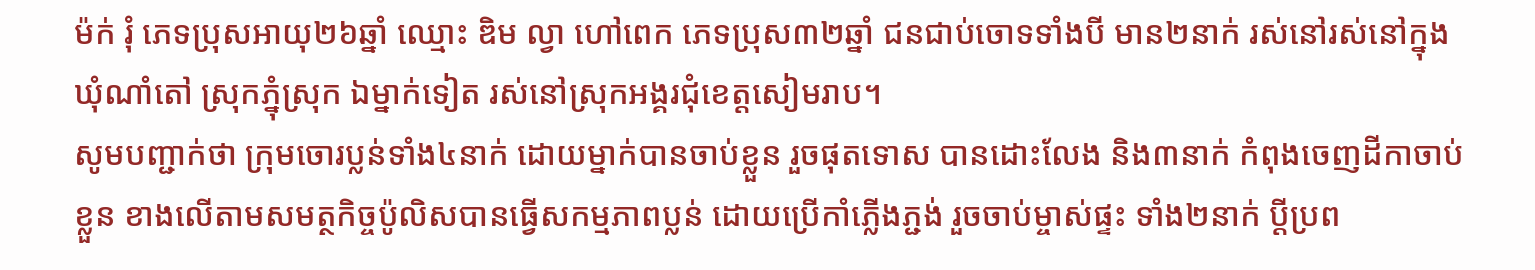ម៉ក់ រុំ ភេទប្រុសអាយុ២៦ឆ្នាំ ឈ្មោះ ឌិម ល្វា ហៅពេក ភេទប្រុស៣២ឆ្នាំ ជនជាប់ចោទទាំងបី មាន២នាក់ រស់នៅរស់នៅក្នុងឃុំណាំតៅ ស្រុកភ្នុំស្រុក ឯម្នាក់ទៀត រស់នៅស្រុកអង្គរជុំខេត្តសៀមរាប។
សូមបញ្ជាក់ថា ក្រុមចោរប្លន់ទាំង៤នាក់ ដោយម្នាក់បានចាប់ខ្លួន រួចផុតទោស បានដោះលែង និង៣នាក់ កំពុងចេញដីកាចាប់ខ្លួន ខាងលើតាមសមត្ថកិច្ចប៉ូលិសបានធ្វើសកម្មភាពប្លន់ ដោយប្រើកាំភ្លើងភ្ជង់ រួចចាប់ម្ចាស់ផ្ទះ ទាំង២នាក់ ប្តីប្រព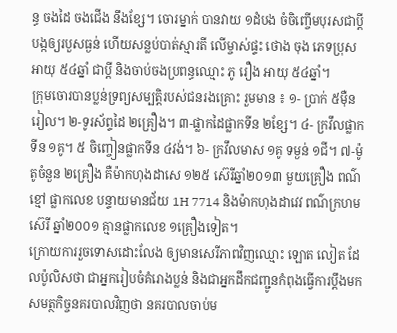ន្ធ ចងដៃ ចងជើង នឹងខ្សែ។ ចោរម្នាក់ បានវាយ ១ដំបង ចំចិញ្ចើមបុរសជាប្តី បង្កឲ្យរបួសធ្ងន់ ហើយសន្លប់បាត់ស្មារតី លើម្ចាស់ផ្ទះ ថោង ចុង ភេទប្រុស អាយុ ៥៤ឆ្នាំ ជាប្តី និងចាប់ចងប្រពន្ធឈ្មោះ ភូ រឿង អាយុ ៥៤ឆ្នាំ។
ក្រុមចោរបានប្លន់ទ្រព្យសម្បត្តិរបស់ជនរងគ្រោះ រួមមាន ៖ ១- ប្រាក់ ៥ម៉ឺនរៀល។ ២-ទូរស័ព្ទដៃ ២គ្រឿង។ ៣-ផ្លាកដៃផ្លាកទីន ២ខ្សែ។ ៤- ក្រវឹលផ្លាកទីន ១គូ។ ៥ ចិញ្ចៀនផ្លាកទីន ៤វង់។ ៦- ក្រវឹលមាស ១គូ ទម្ងន់ ១ជី។ ៧-ម៉ូតូចំនួន ២គ្រឿង គឺម៉ាកហុងដាសេ ១២៥ ស៊េរីឆ្នាំ២០១៣ មួយគ្រឿង ពណ៌ខ្មៅ ផ្លាកលេខ បន្ទាយមានជ័យ 1H 7714 និងម៉ាកហុងដាវេវ ពណ៌ក្រហមស៊េរី ឆ្នាំ២០០១ គ្មានផ្លាកលេខ ១គ្រឿងទៀត។
ក្រោយការរួចទោសដោះលែង ឲ្យមានសេរីភាពវិញឈ្មោះ ឡោត លៀត ដែលប៉ូលិសថា ជាអ្នករៀបចំគំរោងប្លន់ និងជាអ្នកដឹកជញ្ជូនកំពុងធ្វើការប្តឹងមកសមត្ថកិច្ចនគរបាលវិញថា នគរបាលចាប់ម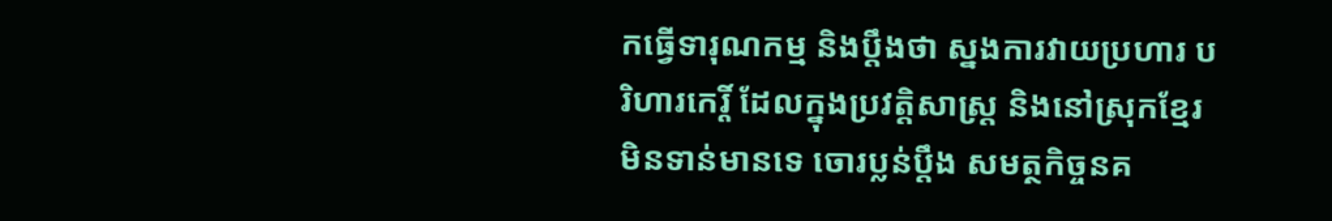កធ្វើទារុណកម្ម និងប្តឹងថា ស្នងការវាយប្រហារ បរិហារកេរ្តិ៍ ដែលក្នុងប្រវត្តិសាស្ត្រ និងនៅស្រុកខ្មែរ មិនទាន់មានទេ ចោរប្លន់ប្តឹង សមត្ថកិច្ចនគ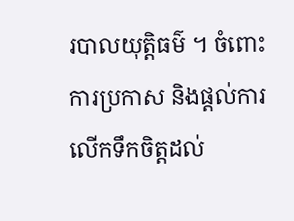របាលយុត្តិធម៌ ។ ចំពោះការប្រកាស និងផ្តល់ការលើកទឹកចិត្តដល់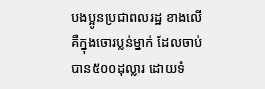បងប្អូនប្រជាពលរដ្ឋ ខាងលើគឺក្នុងចោរប្លន់ម្នាក់ ដែលចាប់បាន៥០០ដុល្លារ ដោយទំ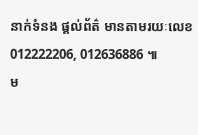នាក់ទំនង ផ្តល់ព័ត៌ មានតាមរយៈលេខ 012222206, 012636886 ៕
ម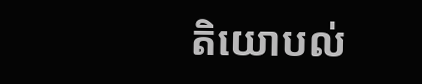តិយោបល់